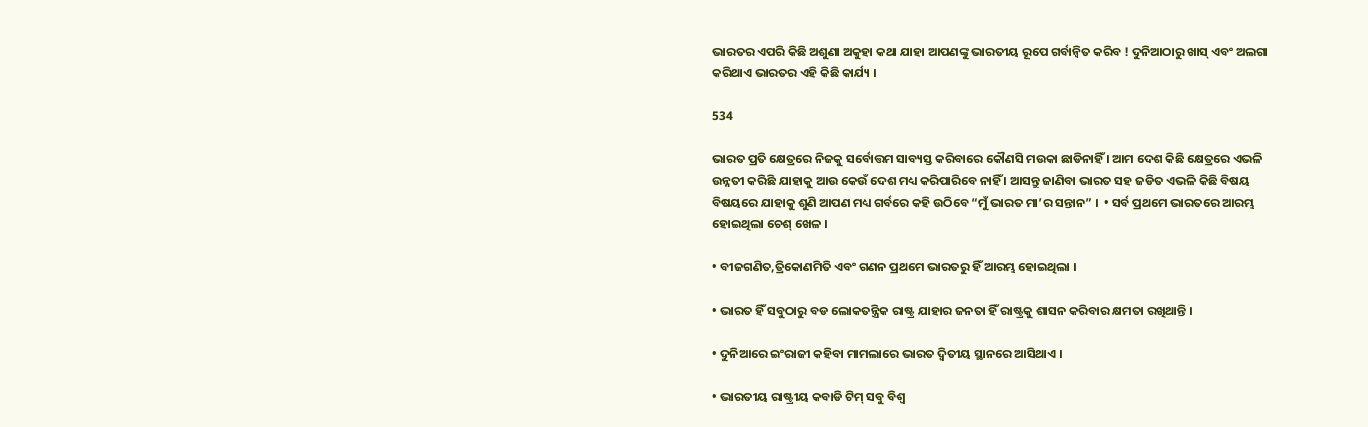ଭାରତର ଏପରି କିଛି ଅଶୁଣା ଅକୁହା କଥା ଯାହା ଆପଣଙ୍କୁ ଭାରତୀୟ ରୂପେ ଗର୍ବାନ୍ୱିତ କରିବ ! ଦୁନିଆଠାରୁ ଖାସ୍ ଏବଂ ଅଲଗା କରିଥାଏ ଭାରତର ଏହି କିଛି କାର୍ଯ୍ୟ ।

534

ଭାରତ ପ୍ରତି କ୍ଷେତ୍ରରେ ନିଜକୁ ସର୍ବୋତ୍ତମ ସାବ୍ୟସ୍ତ କରିବାରେ କୌଣସି ମଉକା ଛାଡିନାହିଁ । ଆମ ଦେଶ କିଛି କ୍ଷେତ୍ରରେ ଏଭଳି ଉନ୍ନତୀ କରିଛି ଯାହାକୁ ଆଉ କେଉଁ ଦେଶ ମଧ୍ୟ କରିପାରିବେ ନାହିଁ । ଆସନ୍ତୁ ଜାଣିବା ଭାରତ ସହ ଜଡିତ ଏଭଳି କିଛି ବିଷୟ ବିଷୟରେ ଯାହାକୁ ଶୁଣି ଆପଣ ମଧ୍ୟ ଗର୍ବରେ କହି ଉଠିବେ “ମୁଁ ଭାରତ ମା’ର ସନ୍ତାନ” ।  • ସର୍ବ ପ୍ରଥମେ ଭାରତରେ ଆରମ୍ଭ ହୋଇଥିଲା ଚେଶ୍ ଖେଳ ।

• ବୀଜଗଣିତ,ତ୍ରିକୋଣମିତି ଏବଂ ଗଣନ ପ୍ରଥମେ ଭାରତରୁ ହିଁ ଆରମ୍ଭ ହୋଇଥିଲା ।

• ଭାରତ ହିଁ ସବୁଠାରୁ ବଡ ଲୋକତନ୍ତ୍ରିକ ରାଷ୍ଟ୍ର ଯାହାର ଜନତା ହିଁ ରାଷ୍ଟ୍ରକୁ ଶାସନ କରିବାର କ୍ଷମତା ରଖିଥାନ୍ତି ।

• ଦୁନିଆରେ ଇଂରାଜୀ କହିବା ମାମଲାରେ ଭାରତ ଦ୍ୱିତୀୟ ସ୍ଥାନରେ ଆସିଥାଏ ।

• ଭାରତୀୟ ରାଷ୍ଟ୍ରୀୟ କବାଡି ଟିମ୍ ସବୁ ବିଶ୍ୱ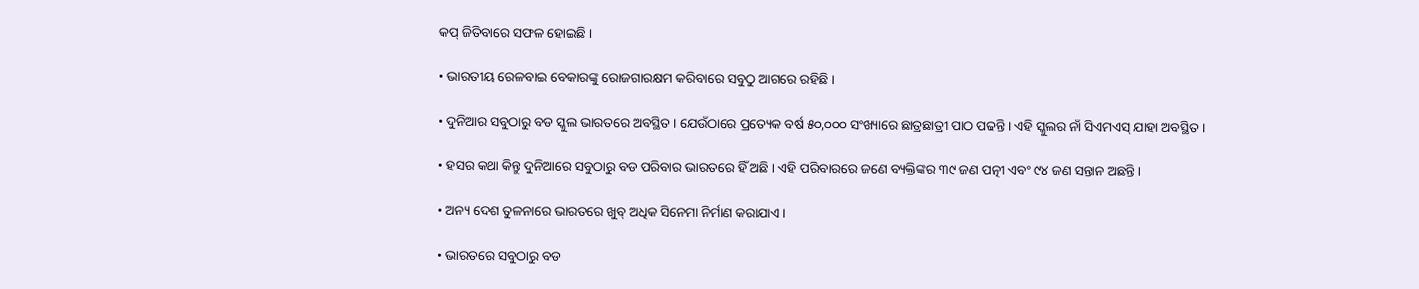କପ୍ ଜିତିବାରେ ସଫଳ ହୋଇଛି ।

• ଭାରତୀୟ ରେଳବାଇ ବେକାରଙ୍କୁ ରୋଜଗାରକ୍ଷମ କରିବାରେ ସବୁଠୁ ଆଗରେ ରହିଛି ।

• ଦୁନିଆର ସବୁଠାରୁ ବଡ ସ୍କୁଲ ଭାରତରେ ଅବସ୍ଥିତ । ଯେଉଁଠାରେ ପ୍ରତ୍ୟେକ ବର୍ଷ ୫୦,୦୦୦ ସଂଖ୍ୟାରେ ଛାତ୍ରଛାତ୍ରୀ ପାଠ ପଢନ୍ତି । ଏହି ସ୍କୁଲର ନାଁ ସିଏମଏସ୍ ଯାହା ଅବସ୍ଥିତ ।

• ହସର କଥା କିନ୍ତୁ ଦୁନିଆରେ ସବୁଠାରୁ ବଡ ପରିବାର ଭାରତରେ ହିଁ ଅଛି । ଏହି ପରିବାରରେ ଜଣେ ବ୍ୟକ୍ତିଙ୍କର ୩୯ ଜଣ ପତ୍ନୀ ଏବଂ ୯୪ ଜଣ ସନ୍ତାନ ଅଛନ୍ତି ।

• ଅନ୍ୟ ଦେଶ ତୁଳନାରେ ଭାରତରେ ଖୁବ୍ ଅଧିକ ସିନେମା ନିର୍ମାଣ କରାଯାଏ ।

• ଭାରତରେ ସବୁଠାରୁ ବଡ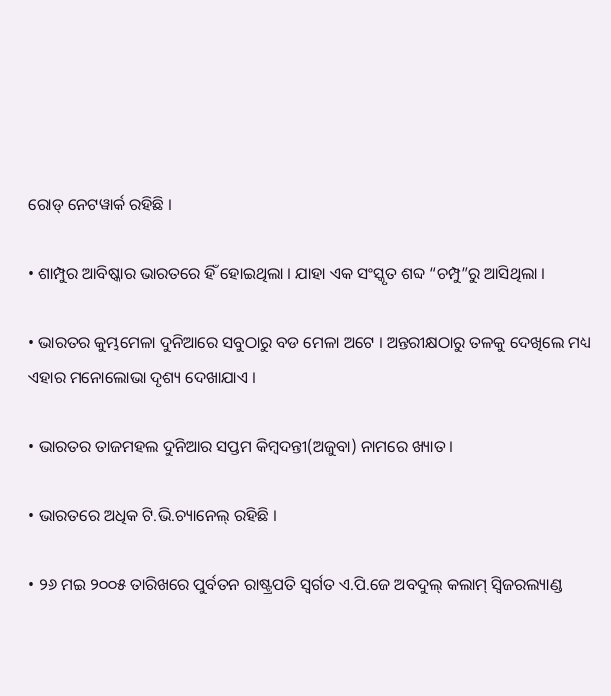ରୋଡ୍ ନେଟୱାର୍କ ରହିଛି ।

• ଶାମ୍ପୁର ଆବିଷ୍କାର ଭାରତରେ ହିଁ ହୋଇଥିଲା । ଯାହା ଏକ ସଂସ୍କୃତ ଶବ୍ଦ “ଚମ୍ପୁ”ରୁ ଆସିଥିଲା ।

• ଭାରତର କୁମ୍ଭମେଳା ଦୁନିଆରେ ସବୁଠାରୁ ବଡ ମେଳା ଅଟେ । ଅନ୍ତରୀକ୍ଷଠାରୁ ତଳକୁ ଦେଖିଲେ ମଧ୍ୟ ଏହାର ମନୋଲୋଭା ଦୃଶ୍ୟ ଦେଖାଯାଏ ।

• ଭାରତର ତାଜମହଲ ଦୁନିଆର ସପ୍ତମ କିମ୍ବଦନ୍ତୀ(ଅଜୁବା) ନାମରେ ଖ୍ୟାତ ।

• ଭାରତରେ ଅଧିକ ଟି.ଭି.ଚ୍ୟାନେଲ୍ ରହିଛି ।

• ୨୬ ମଇ ୨୦୦୫ ତାରିଖରେ ପୁର୍ବତନ ରାଷ୍ଟ୍ରପତି ସ୍ୱର୍ଗତ ଏ.ପି.ଜେ ଅବଦୁଲ୍ କଲାମ୍ ସ୍ୱିଜରଲ୍ୟାଣ୍ଡ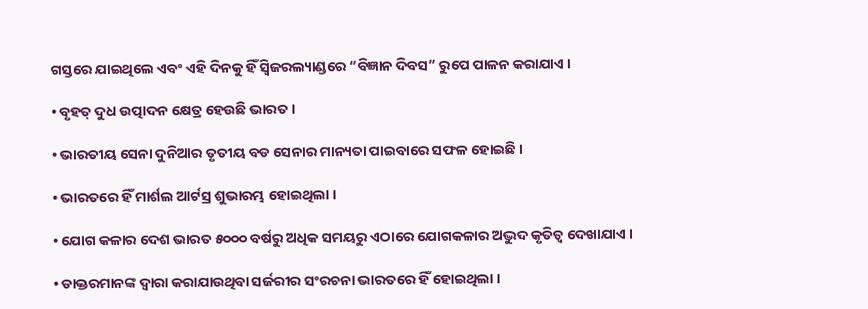ଗସ୍ତରେ ଯାଇଥିଲେ ଏବଂ ଏହି ଦିନକୁ ହିଁ ସ୍ୱିଜରଲ୍ୟାଣ୍ଡରେ “ବିଜ୍ଞାନ ଦିବସ” ରୁପେ ପାଳନ କରାଯାଏ ।

• ବୃହତ୍ ଦୁଧ ଉତ୍ପାଦନ କ୍ଷେତ୍ର ହେଉଛି ଭାରତ ।

• ଭାରତୀୟ ସେନା ଦୁନିଆର ତୃତୀୟ ବଡ ସେନାର ମାନ୍ୟତା ପାଇବାରେ ସଫଳ ହୋଇଛି ।

• ଭାରତରେ ହିଁ ମାର୍ଶଲ ଆର୍ଟସ୍ର ଶୁଭାରମ୍ଭ ହୋଇଥିଲା ।

• ଯୋଗ କଳାର ଦେଶ ଭାରତ ୫୦୦୦ ବର୍ଷରୁ ଅଧିକ ସମୟରୁ ଏଠାରେ ଯୋଗକଳାର ଅଦ୍ଭୁଦ କୃତିତ୍ୱ ଦେଖାଯାଏ ।

• ଡାକ୍ତରମାନଙ୍କ ଦ୍ୱାରା କରାଯାଉଥିବା ସର୍ଜରୀର ସଂରଚନା ଭାରତରେ ହିଁ ହୋଇଥିଲା ।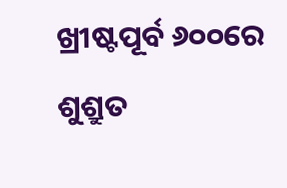ଖ୍ରୀଷ୍ଟପୂର୍ବ ୬୦୦ରେ ଶୁଶ୍ରୁତ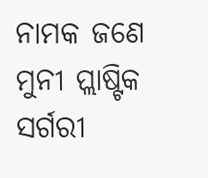ନାମକ ଜଣେ ମୁନୀ ପ୍ଲାଷ୍ଟିକ ସର୍ଗରୀ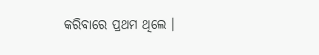କରିବାରେ ପ୍ରଥମ ଥିଲେ ।